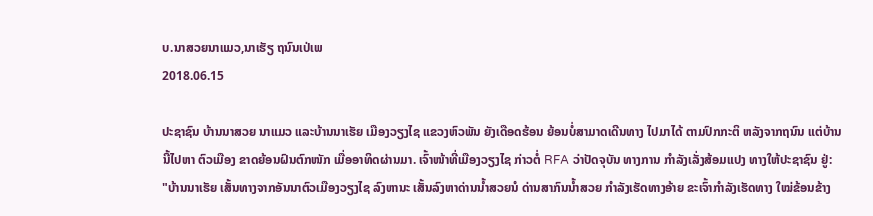ບ.ນາສວຍນາແມວ,ນາເຮັຽ ຖນົນເປ່ເພ
2018.06.15

ປະຊາຊົນ ບ້ານນາສວຍ ນາແມວ ແລະບ້ານນາເຮັຍ ເມືອງວຽງໄຊ ແຂວງຫົວພັນ ຍັງເດືອດຮ້ອນ ຍ້ອນບໍ່ສາມາດເດີນທາງ ໄປມາໄດ້ ຕາມປົກກະຕິ ຫລັງຈາກຖນົນ ແຕ່ບ້ານນີ້ໄປຫາ ຕົວເມືອງ ຂາດຍ້ອນຝົນຕົກໜັກ ເມື່ອອາທິດຜ່ານມາ. ເຈົ້າໜ້າທີ່ເມືອງວຽງໄຊ ກ່າວຕໍ່ RFA ວ່າປັດຈຸບັນ ທາງການ ກຳລັງເລັ່ງສ້ອມແປງ ທາງໃຫ້ປະຊາຊົນ ຢູ່:
"ບ້ານນາເຮັຍ ເສັ້ນທາງຈາກອັນນາຕົວເມືອງວຽງໄຊ ລົງຫານະ ເສັ້ນລົງຫາດ່ານນໍ້າສວຍນໍ ດ່ານສາກົນນໍ້າສວຍ ກຳລັງເຮັດທາງອ້າຍ ຂະເຈົ້າກຳລັງເຮັດທາງ ໃໝ່ຂ້ອນຂ້າງ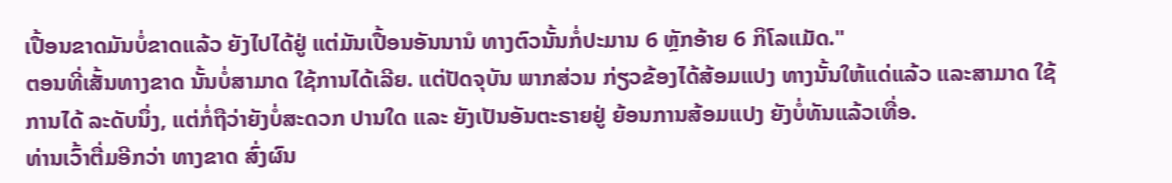ເປື້ອນຂາດມັນບໍ່ຂາດແລ້ວ ຍັງໄປໄດ້ຢູ່ ແຕ່ມັນເປື້ອນອັນນານໍ ທາງຕົວນັ້ນກໍ່ປະມານ 6 ຫຼັກອ້າຍ 6 ກິໂລແມັດ."
ຕອນທີ່ເສັ້ນທາງຂາດ ນັ້ນບໍ່ສາມາດ ໃຊ້ການໄດ້ເລີຍ. ແຕ່ປັດຈຸບັນ ພາກສ່ວນ ກ່ຽວຂ້ອງໄດ້ສ້ອມແປງ ທາງນັ້ນໃຫ້ແດ່ແລ້ວ ແລະສາມາດ ໃຊ້ການໄດ້ ລະດັບນຶ່ງ, ແຕ່ກໍ່ຖືວ່າຍັງບໍ່ສະດວກ ປານໃດ ແລະ ຍັງເປັນອັນຕະຣາຍຢູ່ ຍ້ອນການສ້ອມແປງ ຍັງບໍ່ທັນແລ້ວເທື່ອ.
ທ່ານເວົ້າຕື່ມອີກວ່າ ທາງຂາດ ສົ່ງຜົນ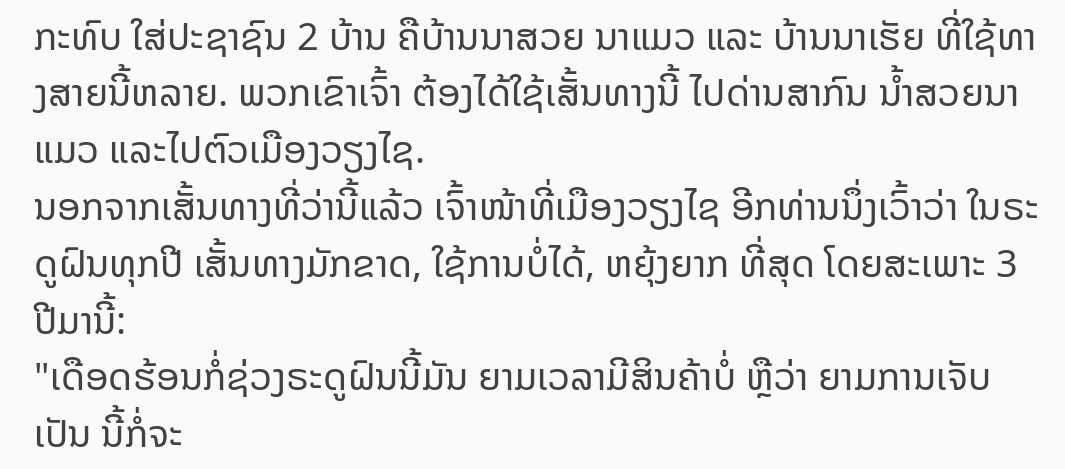ກະທົບ ໃສ່ປະຊາຊົນ 2 ບ້ານ ຄືບ້ານນາສວຍ ນາແມວ ແລະ ບ້ານນາເຮັຍ ທີ່ໃຊ້ທາງສາຍນີ້ຫລາຍ. ພວກເຂົາເຈົ້າ ຕ້ອງໄດ້ໃຊ້ເສັ້ນທາງນີ້ ໄປດ່ານສາກົນ ນໍ້າສວຍນາແມວ ແລະໄປຕົວເມືອງວຽງໄຊ.
ນອກຈາກເສັ້ນທາງທີ່ວ່ານີ້ແລ້ວ ເຈົ້າໜ້າທີ່ເມືອງວຽງໄຊ ອີກທ່ານນຶ່ງເວົ້າວ່າ ໃນຣະດູຝົນທຸກປີ ເສັ້ນທາງມັກຂາດ, ໃຊ້ການບໍ່ໄດ້, ຫຍຸ້ງຍາກ ທີ່ສຸດ ໂດຍສະເພາະ 3 ປີມານີ້:
"ເດືອດຮ້ອນກໍ່ຊ່ວງຣະດູຝົນນີ້ມັນ ຍາມເວລາມີສິນຄ້າບໍ່ ຫຼືວ່າ ຍາມການເຈັບເປັນ ນີ້ກໍ່ຈະ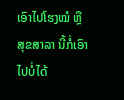ເອົາໄປໂຮງໝໍ ຫຼືສຸຂສາລາ ນີ້ກໍ່ເອົາໄປບໍ່ໄດ້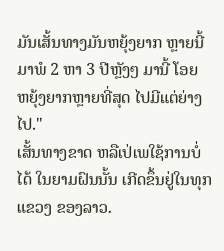ມັນເສັ້ນທາງມັນຫຍຸ້ງຍາກ ຫຼາຍນີ້ມາພໍ 2 ຫາ 3 ປີຫຼັງໆ ມານີ້ ໂອຍ ຫຍຸ້ງຍາກຫຼາຍທີ່ສຸດ ໄປມີແຕ່ຍ່າງໄປ."
ເສັ້ນທາງຂາດ ຫລືເປ່ເພໃຊ້ການບໍ່ໄດ້ ໃນຍາມຝົນນັ້ນ ເກີດຂຶ້ນຢູ່ໃນທຸກແຂວງ ຂອງລາວ.